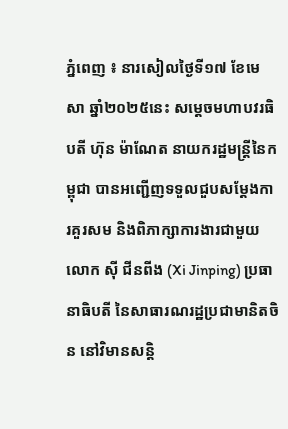ភ្នំពេញ ៖ នារសៀលថ្ងៃទី១៧ ខែមេសា ឆ្នាំ២០២៥នេះ សម្តេចមហាបវរធិបតី ហ៊ុន ម៉ាណែត នាយករដ្ឋមន្ត្រីនៃកម្ពុជា បានអញ្ជើញទទួលជួបសម្តែងការគួរសម និងពិភាក្សាការងារជាមួយ លោក ស៊ី ជីនពីង (Xi Jinping) ប្រធានាធិបតី នៃសាធារណរដ្ឋប្រជាមានិតចិន នៅវិមានសន្តិ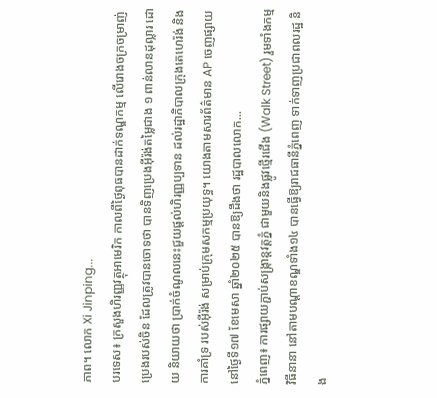ភាព។ លោក Xi Jinping...
បរទេស៖ ក្រសួងហិរញ្ញវត្ថុអាមេរិក កាលពីថ្ងៃពុធបានដាក់ទណ្ឌកម្ម លើរោងចក្រចម្រាញ់ប្រេងរបស់ចិន ដែលត្រូវបានចោទថា បានទិញប្រេងអ៊ីរ៉ង់តម្លៃជាង ១ ពាន់លានដុល្លារ ដោយ និយាយថា ប្រាក់ចំណូលនេះជួយផ្តល់ហិរញ្ញប្បទាន ដល់រដ្ឋាភិបាលក្រុងតេហេរ៉ង់ និងការគាំទ្រ របស់អ៊ីរ៉ង់ សម្រាប់ក្រុមសកម្មប្រយុទ្ធ។ យោងតាមសារព័ត៌មាន AP ចេញផ្សាយនៅថ្ងៃទី១៧ ខែមេសា ឆ្នាំ២០២៥ បានឱ្យដឹងថា រដ្ឋបាលលោក...
ភ្នំពេញ៖ ការផ្សាយភ្ជាប់សង្រ្កាន្តវត្តភ្នំ ជាមួយនិងផ្លូវថ្មើរជើង (Walk Street) រួមទាំងកម្មវិធីនានា នៅតាមបណ្ដាខណ្ឌទាំង១៤ បានធ្វើឱ្យរាជធានីភ្នំពេញ ទាក់ទាញប្រជាពលរដ្ឋ និង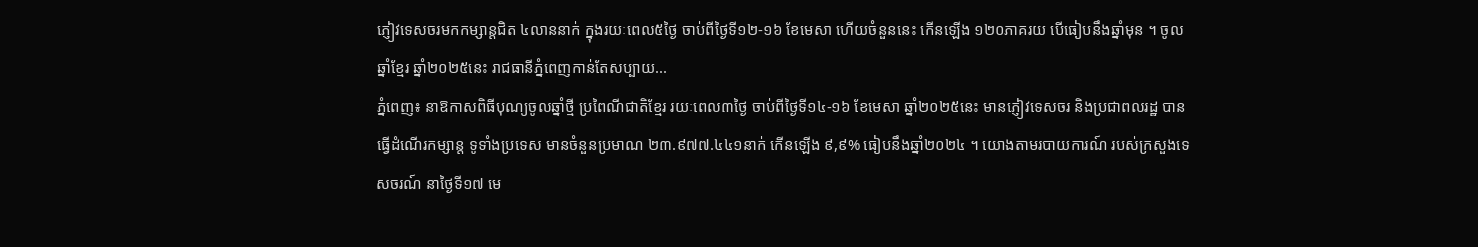ភ្ញៀវទេសចរមកកម្សាន្តជិត ៤លាននាក់ ក្នុងរយៈពេល៥ថ្ងៃ ចាប់ពីថ្ងៃទី១២-១៦ ខែមេសា ហើយចំនួននេះ កើនឡើង ១២០ភាគរយ បើធៀបនឹងឆ្នាំមុន ។ ចូលឆ្នាំខ្មែរ ឆ្នាំ២០២៥នេះ រាជធានីភ្នំពេញកាន់តែសប្បាយ...
ភ្នំពេញ៖ នាឱកាសពិធីបុណ្យចូលឆ្នាំថ្មី ប្រពៃណីជាតិខ្មែរ រយៈពេល៣ថ្ងៃ ចាប់ពីថ្ងៃទី១៤-១៦ ខែមេសា ឆ្នាំ២០២៥នេះ មានភ្ញៀវទេសចរ និងប្រជាពលរដ្ឋ បានធ្វើដំណើរកម្សាន្ត ទូទាំងប្រទេស មានចំនួនប្រមាណ ២៣.៩៧៧.៤៤១នាក់ កើនឡើង ៩,៩% ធៀបនឹងឆ្នាំ២០២៤ ។ យោងតាមរបាយការណ៍ របស់ក្រសួងទេសចរណ៍ នាថ្ងៃទី១៧ មេ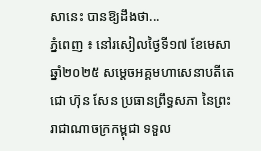សានេះ បានឱ្យដឹងថា...
ភ្នំពេញ ៖ នៅរសៀលថ្ងៃទី១៧ ខែមេសា ឆ្នាំ២០២៥ សម្តេចអគ្គមហាសេនាបតីតេជោ ហ៊ុន សែន ប្រធានព្រឹទ្ធសភា នៃព្រះរាជាណាចក្រកម្ពុជា ទទួល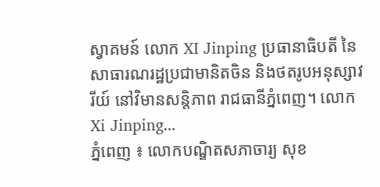ស្វាគមន៍ លោក XI Jinping ប្រធានាធិបតី នៃសាធារណរដ្ឋប្រជាមានិតចិន និងថតរូបអនុស្សាវរីយ៍ នៅវិមានសន្តិភាព រាជធានីភ្នំពេញ។ លោក Xi Jinping...
ភ្នំពេញ ៖ លោកបណ្ឌិតសភាចារ្យ សុខ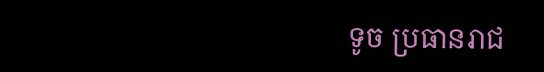ទូច ប្រធានរាជ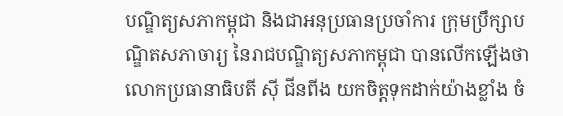បណ្ឌិត្យសភាកម្ពុជា និងជាអនុប្រធានប្រចាំការ ក្រុមប្រឹក្សាបណ្ឌិតសភាចារ្យ នៃរាជបណ្ឌិត្យសភាកម្ពុជា បានលើកឡើងថា លោកប្រធានាធិបតី ស៊ី ជីនពីង យកចិត្តទុកដាក់យ៉ាងខ្លាំង ចំ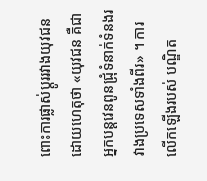ពោះការផ្លាស់ប្តូររវាងយុវជន ដោយហេតុថា «យុវជន គឺជាអ្នកបន្តវេនពូនជ្រុំទំនាក់ទំនងរវាងប្រទេសទាំងពីរ» ។ ការលើកឡើងរបស់ បណ្ឌិត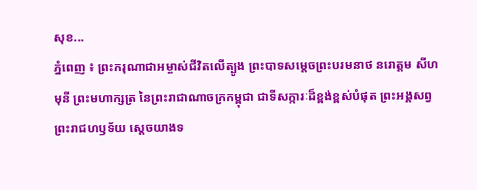សុខ...
ភ្នំពេញ ៖ ព្រះករុណាជាអម្ចាស់ជីវិតលើត្បូង ព្រះបាទសម្តេចព្រះបរមនាថ នរោត្តម សីហមុនី ព្រះមហាក្សត្រ នៃព្រះរាជាណាចក្រកម្ពុជា ជាទីសក្ការៈដ៏ខ្ពង់ខ្ពស់បំផុត ព្រះអង្គសព្វព្រះរាជហឫទ័យ ស្តេចយាងទ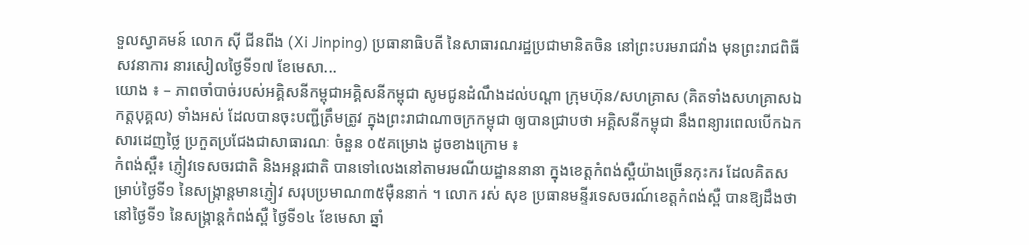ទួលស្វាគមន៍ លោក ស៊ី ជីនពីង (Xi Jinping) ប្រធានាធិបតី នៃសាធារណរដ្ឋប្រជាមានិតចិន នៅព្រះបរមរាជវាំង មុនព្រះរាជពិធីសវនាការ នារសៀលថ្ងៃទី១៧ ខែមេសា...
យោង ៖ – ភាពចាំបាច់របស់អគ្គិសនីកម្ពុជាអគ្គិសនីកម្ពុជា សូមជូនដំណឹងដល់បណ្តា ក្រុមហ៊ុន/សហគ្រាស (គិតទាំងសហគ្រាសឯកត្តបុគ្គល) ទាំងអស់ ដែលបានចុះបញ្ជីត្រឹមត្រូវ ក្នុងព្រះរាជាណាចក្រកម្ពុជា ឲ្យបានជ្រាបថា អគ្គិសនីកម្ពុជា នឹងពន្យារពេលបើកឯកសារដេញថ្លៃ ប្រកួតប្រជែងជាសាធារណៈ ចំនួន ០៥គម្រោង ដូចខាងក្រោម ៖
កំពង់ស្ពឺ៖ ភ្ញៀវទេសចរជាតិ និងអន្តរជាតិ បានទៅលេងនៅតាមរមណីយដ្ឋាននានា ក្នុងខេត្តកំពង់ស្ពឺយ៉ាងច្រើនកុះករ ដែលគិតសម្រាប់ថ្ងៃទី១ នៃសង្ក្រាន្តមានភ្ញៀវ សរុបប្រមាណ៣៥ម៉ឺននាក់ ។ លោក រស់ សុខ ប្រធានមន្ទីរទេសចរណ៍ខេត្តកំពង់ស្ពឺ បានឱ្យដឹងថា នៅថ្ងៃទី១ នៃសង្ក្រាន្តកំពង់ស្ពឺ ថ្ងៃទី១៤ ខែមេសា ឆ្នាំ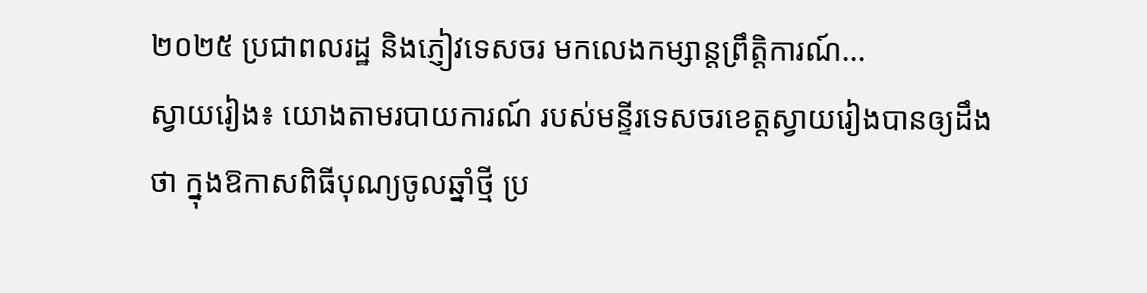២០២៥ ប្រជាពលរដ្ឋ និងភ្ញៀវទេសចរ មកលេងកម្សាន្តព្រឹត្តិការណ៍...
ស្វាយរៀង៖ យោងតាមរបាយការណ៍ របស់មន្ទីរទេសចរខេត្តស្វាយរៀងបានឲ្យដឹងថា ក្នុងឱកាសពិធីបុណ្យចូលឆ្នាំថ្មី ប្រ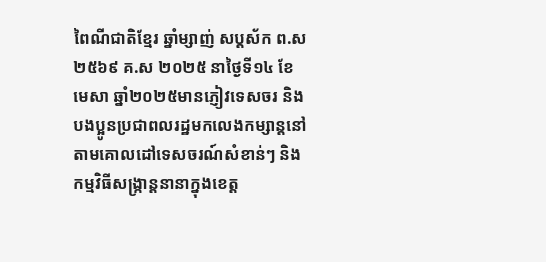ពៃណីជាតិខ្មែរ ឆ្នាំម្សាញ់ សប្តស័ក ព.ស ២៥៦៩ គ.ស ២០២៥ នាថ្ងៃទី១៤ ខែមេសា ឆ្នាំ២០២៥មានភ្ញៀវទេសចរ និងបងប្អូនប្រជាពលរដ្ឋមកលេងកម្សាន្តនៅតាមគោលដៅទេសចរណ៍សំខាន់ៗ និងកម្មវិធីសង្ក្រាន្តនានាក្នុងខេត្ត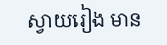ស្វាយរៀង មាន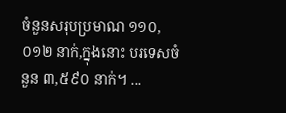ចំនួនសរុបប្រមាណ ១១០,០១២ នាក់,ក្នុងនោះ បរទេសចំនួន ៣,៥៩០ នាក់។ ...